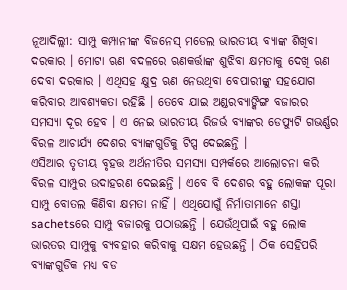ନୂଆଦିଲ୍ଲୀ: ସାମ୍ପୁ କମ୍ପାନୀଙ୍କ ବିଜନେସ୍ ମଡେଲ ଭାରତୀୟ ବ୍ୟାଙ୍କ ଶିଖିବା ଦରକାର । ମୋଟା ଋଣ ବଦଳରେ ଋଣକର୍ତ୍ତାଙ୍କ ଶୁଝିବା କ୍ଷମତାକୁ ଦେଖି ଋଣ ଦେବା ଦରକାର । ଏଥିସହ କ୍ଷୁଦ୍ର ଋଣ ନେଉଥିବା ବେପାରୀଙ୍କୁ ସହଯୋଗ କରିବାର ଆବଶ୍ୟକତା ରହିଛି । ତେବେ ଯାଇ ଅଣ୍ଡରବ୍ୟାଙ୍କିଙ୍ଗ ବଜାରର ସମସ୍ୟା ଦୂର ହେବ । ଏ ନେଇ ଭାରତୀୟ ରିଜର୍ଭ ବ୍ୟାଙ୍କର ଡେପ୍ୟୁଟି ଗଭର୍ଣ୍ଣର ବିରଳ ଆଚାର୍ଯ୍ୟ ଦେଶର ବ୍ୟାଙ୍କଗୁଡିକୁ ଟିପ୍ସ ଦେଇଛନ୍ତି ।
ଏସିଆର ତୃତୀୟ ବୃହତ୍ତ ଅର୍ଥନୀତିର ସମସ୍ୟା ସମ୍ପର୍କରେ ଆଲୋଚନା କରି ବିରଳ ସାମ୍ପୁର ଉଦାହରଣ ଦେଇଛନ୍ତି । ଏବେ ବି ଦେଶର ବହୁ ଲୋକଙ୍କ ପୂରା ସାମ୍ପୁ ବୋତଲ କିଣିବା କ୍ଷମତା ନାହିଁ । ଏଥିଯୋଗୁଁ ନିର୍ମାତାମାନେ ଶସ୍ତା sachetsରେ ସାମ୍ପୁ ବଜାରକୁ ପଠାଉଛନ୍ତି । ଯେଉଁଥିପାଇଁ ବହୁ ଲୋକ ଭାରତର ସାମ୍ପୁକୁ ବ୍ୟବହାର କରିବାକୁ ସକ୍ଷମ ହେଉଛନ୍ତି । ଠିକ ସେହିପରି ବ୍ୟାଙ୍କଗୁଡିକ ମଧ୍ୟ ବଡ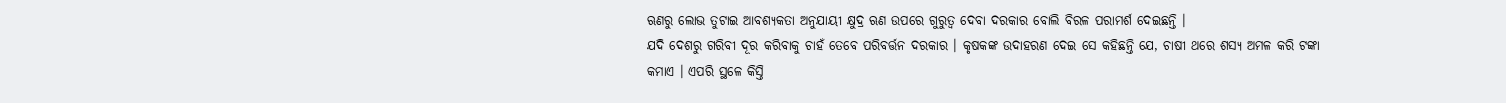ଋଣରୁ ଲୋଭ ତୁଟାଇ ଆବଶ୍ୟକତା ଅନୁଯାୟୀ କ୍ଷୁଦ୍ର ଋଣ ଉପରେ ଗୁରୁତ୍ବ ଦେବା ଦରକାର ବୋଲି ବିରଳ ପରାମର୍ଶ ଦେଇଛନ୍ତି ।
ଯଦି ଦେଶରୁ ଗରିବୀ ଦୂର କରିବାକୁ ଚାହଁ ତେବେ ପରିବର୍ତ୍ତନ ଦରକାର । କୃଷକଙ୍କ ଉଦାହରଣ ଦେଇ ସେ କହିଛନ୍ତି ଯେ, ଚାଷୀ ଥରେ ଶସ୍ୟ ଅମଳ କରି ଟଙ୍କା କମାଏ । ଏପରି ସ୍ଥଳେ କିସ୍ତି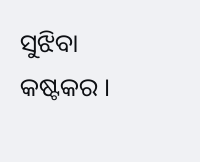ସୁଝିବା କଷ୍ଟକର ।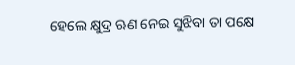ହେଲେ କ୍ଷୁଦ୍ର ଋଣ ନେଇ ସୁଝିବା ତା ପକ୍ଷେ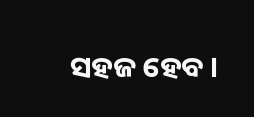ସହଜ ହେବ ।